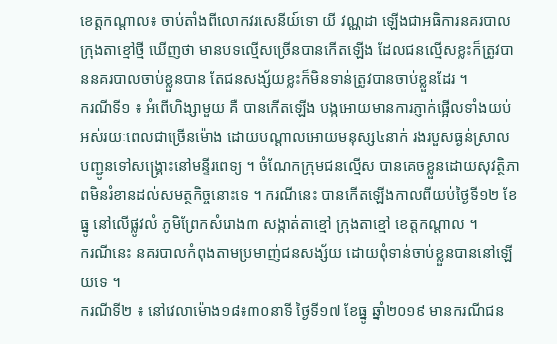ខេត្តកណ្តាល៖ ចាប់តាំងពីលោកវរសេនីយ៍ទោ យី វណ្ណដា ឡើងជាអធិការនគរបាលក្រុងតាខ្មៅថ្មី ឃើញថា មានបទល្មើសច្រើនបានកើតឡើង ដែលជនល្មើសខ្លះក៏ត្រូវបាននគរបាលចាប់ខ្លួនបាន តែជនសង្ស័យខ្លះក៏មិនទាន់ត្រូវបានចាប់ខ្លួនដែរ ។
ករណីទី១ ៖ អំពើហិង្សាមួយ គឺ បានកើតឡើង បង្កអោយមានការភ្ញាក់ផ្អើលទាំងយប់ អស់រយៈពេលជាច្រើនម៉ោង ដោយបណ្តាលអោយមនុស្ស៤នាក់ រងរបួសធ្ងន់ស្រាល បញ្ជូនទៅសង្គ្រោះនៅមន្ទីរពេទ្យ ។ ចំណែកក្រុមជនល្មើស បានគេចខ្លួនដោយសុវត្ថិភាពមិនរំខានដល់សមត្ថកិច្ចនោះទេ ។ ករណីនេះ បានកើតឡើងកាលពីយប់ថ្ងៃទី១២ ខែធ្នូ នៅលើផ្លូវលំ ភូមិព្រែកសំរោង៣ សង្កាត់តាខ្មៅ ក្រុងតាខ្មៅ ខេត្តកណ្តាល ។
ករណីនេះ នគរបាលកំពុងតាមប្រមាញ់ជនសង្ស័យ ដោយពុំទាន់ចាប់ខ្លួនបាននៅឡើយទេ ។
ករណីទី២ ៖ នៅវេលាម៉ោង១៨៖៣០នាទី ថ្ងៃទី១៧ ខែធ្នូ ឆ្នាំ២០១៩ មានករណីជន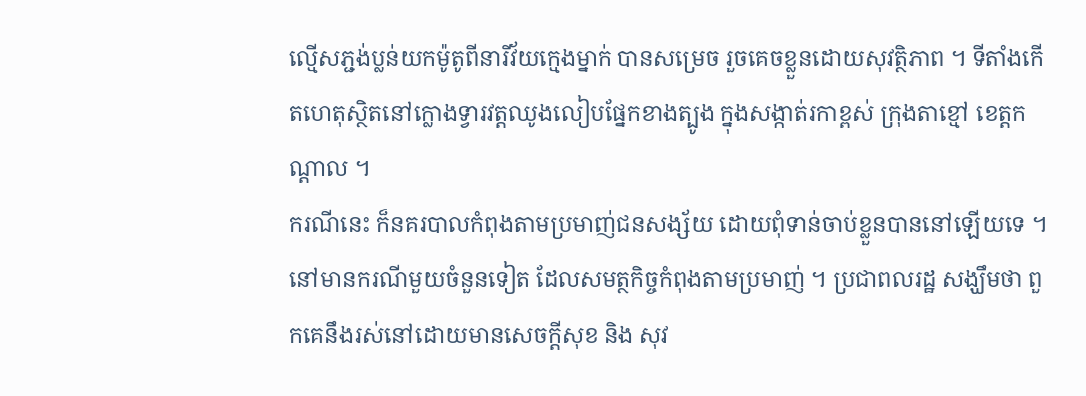ល្មេីសភ្ជង់ប្លន់យកម៉ូតូពីនារីវ័យក្មេងម្នាក់ បានសម្រេច រួចគេចខ្លួនដោយសុវត្ថិភាព ។ ទីតាំងកេីតហេតុស្ថិតនៅក្លោងទ្វារវត្តឈូងលៀបផ្នែកខាងត្បូង ក្នុងសង្កាត់រកាខ្ពស់ ក្រុងតាខ្មៅ ខេត្តកណ្តាល ។
ករណីនេះ ក៏នគរបាលកំពុងតាមប្រមាញ់ជនសង្ស័យ ដោយពុំទាន់ចាប់ខ្លួនបាននៅឡើយទេ ។
នៅមានករណីមួយចំនួនទៀត ដែលសមត្ថកិច្ចកំពុងតាមប្រមាញ់ ។ ប្រជាពលរដ្ឋ សង្ឃឹមថា ពួកគេនឹងរស់នៅដោយមានសេចក្តីសុខ និង សុវ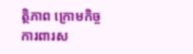ត្ថិភាព ក្រោមកិច្ចការពារស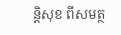ន្តិសុខ ពីសមត្ថ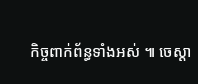កិច្ចពាក់ព័ន្ធទាំងអស់ ៕ ចេស្ដា